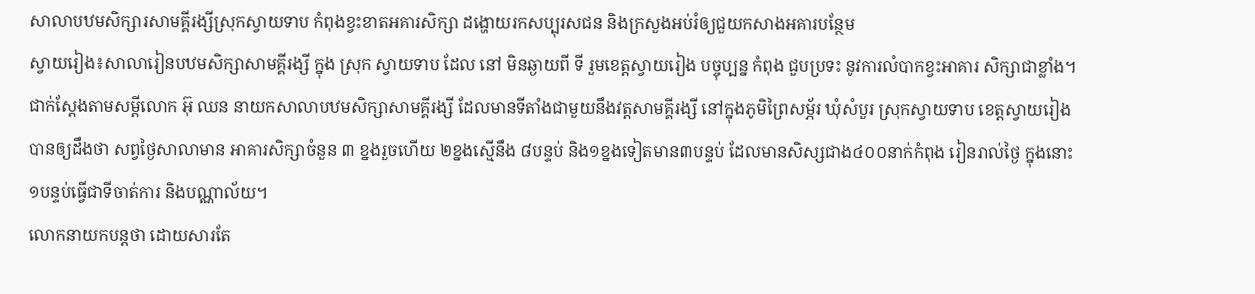សាលាបឋមសិក្សារសាមគ្គីរង្សីស្រុកស្វាយទាប កំពុងខ្វះខាតអគារសិក្សា ដង្ហោយរកសប្បុរសជន និងក្រសួងអប់រំឲ្យជួយកសាងអគារបន្ថែម
ស្វាយរៀង៖សាលារៀនបឋមសិក្សាសាមគ្គីរង្សី ក្នុង ស្រុក ស្វាយទាប ដែល នៅ មិនឆ្ងាយពី ទី រួមខេត្តស្វាយរៀង បច្ចុប្បន្ន កំពុង ជួបប្រទះ នូវការលំបាកខ្វះអាគារ សិក្សាជាខ្លាំង។
ជាក់ស្តែងតាមសម្តីលោក អ៊ុ ឈន នាយកសាលាបឋមសិក្សាសាមគ្គីរង្សី ដែលមានទីតាំងជាមួយនឹងវត្តសាមគ្គីរង្សី នៅក្នុងភូមិព្រៃសម្ភ័រ ឃុំសំបួរ ស្រុកស្វាយទាប ខេត្តស្វាយរៀង បានឲ្យដឹងថា សព្វថ្ងៃសាលាមាន អាគារសិក្សាចំនួន ៣ ខ្នងរួចហើយ ២ខ្នងស្មើនឹង ៨បន្ទប់ និង១ខ្នងទៀតមាន៣បន្ទប់ ដែលមានសិស្សជាង៤០០នាក់កំពុង រៀនរាល់ថ្ងៃ ក្នុងនោះ ១បន្ទប់ធ្វើជាទីចាត់ការ និងបណ្ណាល័យ។
លោកនាយកបន្តថា ដោយសារតែ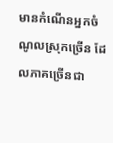មានកំណើនអ្នកចំណូលស្រុកច្រើន ដែលភាគច្រើនជា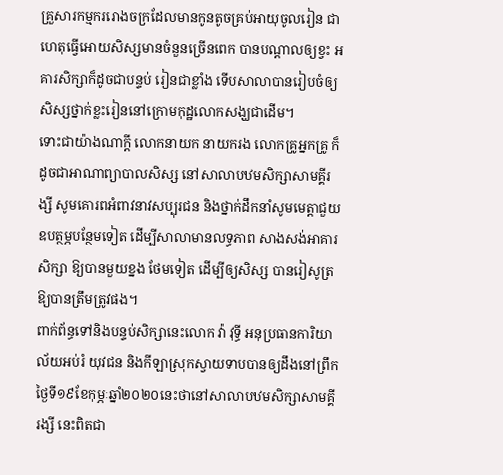គ្រួសារកម្មកររោងចក្រដែលមានកូនតូចគ្រប់អាយុចូលរៀន ជាហេតុធ្វើអោយសិស្សមានចំនួនច្រើនពេក បានបណ្តាលឲ្យខ្វះ អគារសិក្សាក៏ដូចជាបន្ទប់ រៀនជាខ្លាំង ទើបសាលាបានរៀបចំឲ្យសិស្សថ្នាក់ខ្លះរៀននៅក្រោមកុដ្ឋលោកសង្ឃជាដើម។
ទោះជាយ៉ាងណាក្តី លោកនាយក នាយករង លោកគ្រូអ្នកគ្រូ ក៏ដូចជាអាណាព្យាបាលសិស្ស នៅសាលាបឋមសិក្សាសាមគ្គីរង្សី សូមគោរពអំពាវនាវសប្បុរជន និងថ្នាក់ដឹកនាំសូមមេត្តាជួយឧបត្ថម្ភបន្ថែមទៀត ដើម្បីសាលាមានលទ្ធភាព សាងសង់អាគារសិក្សា ឱ្យបានមួយខ្នង ថែមទៀត ដើម្បីឲ្យសិស្ស បានរៀសូត្រឱ្យបានត្រឹមត្រូវផង។
ពាក់ព័ន្ធទៅនិងបន្ទប់សិក្សានេះលោក វ៉ា វុទ្ធី អនុប្រធានការិយាល័យអប់រំ យុវជន និងកីឡាស្រុកស្វាយទាបបានឲ្យដឹងនៅព្រឹកថ្ងៃទី១៩ខែកុម្ភៈឆ្នាំ២០២០នេះថានៅសាលាបឋមសិក្សាសាមគ្គីរង្សី នេះពិតជា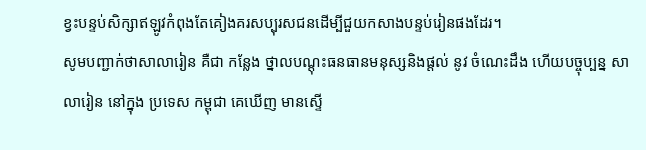ខ្វះបន្ទប់សិក្សាឥឡូវកំពុងតែគៀងគរសប្បុរសជនដើម្បីជួយកសាងបន្ទប់រៀនផងដែរ។
សូមបញ្ជាក់ថាសាលារៀន គឺជា កន្លែង ថ្នាលបណ្តុះធនធានមនុស្សនិងផ្ដល់ នូវ ចំណេះដឹង ហើយបច្ចុប្បន្ន សាលារៀន នៅក្នុង ប្រទេស កម្ពុជា គេឃើញ មានស្ទើ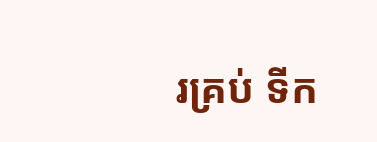រគ្រប់ ទីក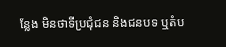ន្លែង មិនថាទីប្រជុំជន និងជនបទ ឬតំប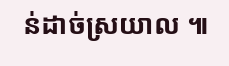ន់ដាច់ស្រយាល ៕